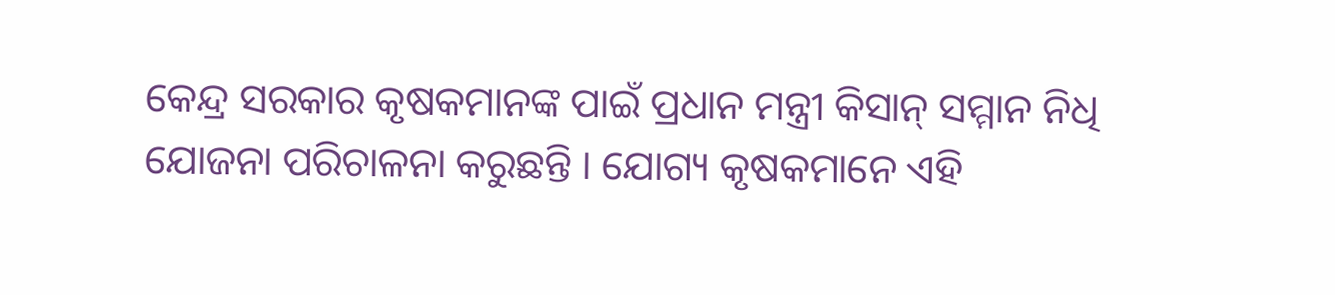କେନ୍ଦ୍ର ସରକାର କୃଷକମାନଙ୍କ ପାଇଁ ପ୍ରଧାନ ମନ୍ତ୍ରୀ କିସାନ୍ ସମ୍ମାନ ନିଧି ଯୋଜନା ପରିଚାଳନା କରୁଛନ୍ତି । ଯୋଗ୍ୟ କୃଷକମାନେ ଏହି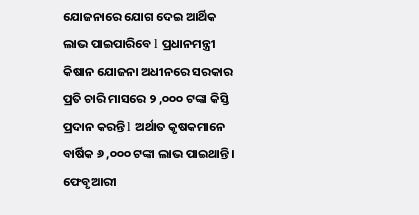ଯୋଜନାରେ ଯୋଗ ଦେଇ ଆର୍ଥିକ ଲାଭ ପାଇପାରିବେ l ପ୍ରଧାନମନ୍ତ୍ରୀ କିଷାନ ଯୋଜନା ଅଧୀନରେ ସରକାର ପ୍ରତି ଚାରି ମାସରେ ୨ ,୦୦୦ ଟଙ୍କା କିସ୍ତି ପ୍ରଦାନ କରନ୍ତି l ଅର୍ଥାତ କୃଷକମାନେ ବାର୍ଷିକ ୬ ,୦୦୦ ଟଙ୍କା ଲାଭ ପାଇଥାନ୍ତି ।
ଫେବୃଆରୀ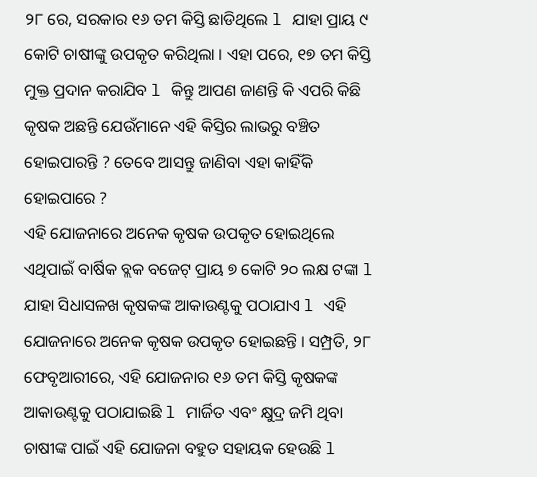୨୮ ରେ, ସରକାର ୧୬ ତମ କିସ୍ତି ଛାଡିଥିଲେ l ଯାହା ପ୍ରାୟ ୯ କୋଟି ଚାଷୀଙ୍କୁ ଉପକୃତ କରିଥିଲା । ଏହା ପରେ, ୧୭ ତମ କିସ୍ତି ମୁକ୍ତ ପ୍ରଦାନ କରାଯିବ l କିନ୍ତୁ ଆପଣ ଜାଣନ୍ତି କି ଏପରି କିଛି କୃଷକ ଅଛନ୍ତି ଯେଉଁମାନେ ଏହି କିସ୍ତିର ଲାଭରୁ ବଞ୍ଚିତ ହୋଇପାରନ୍ତି ? ତେବେ ଆସନ୍ତୁ ଜାଣିବା ଏହା କାହିଁକି ହୋଇପାରେ ?
ଏହି ଯୋଜନାରେ ଅନେକ କୃଷକ ଉପକୃତ ହୋଇଥିଲେ
ଏଥିପାଇଁ ବାର୍ଷିକ ବ୍ଲକ ବଜେଟ୍ ପ୍ରାୟ ୭ କୋଟି ୨୦ ଲକ୍ଷ ଟଙ୍କା l ଯାହା ସିଧାସଳଖ କୃଷକଙ୍କ ଆକାଉଣ୍ଟକୁ ପଠାଯାଏ l ଏହି ଯୋଜନାରେ ଅନେକ କୃଷକ ଉପକୃତ ହୋଇଛନ୍ତି । ସମ୍ପ୍ରତି, ୨୮ ଫେବୃଆରୀରେ, ଏହି ଯୋଜନାର ୧୬ ତମ କିସ୍ତି କୃଷକଙ୍କ ଆକାଉଣ୍ଟକୁ ପଠାଯାଇଛି l ମାର୍ଜିତ ଏବଂ କ୍ଷୁଦ୍ର ଜମି ଥିବା ଚାଷୀଙ୍କ ପାଇଁ ଏହି ଯୋଜନା ବହୁତ ସହାୟକ ହେଉଛି l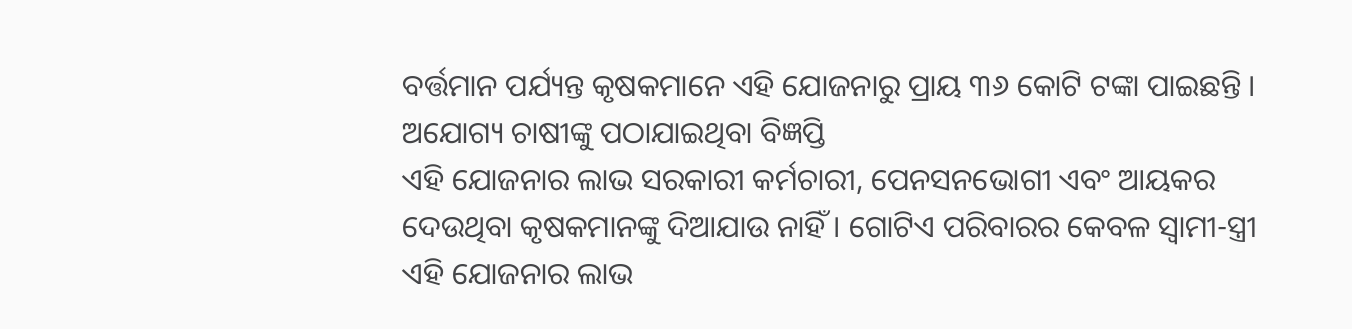ବର୍ତ୍ତମାନ ପର୍ଯ୍ୟନ୍ତ କୃଷକମାନେ ଏହି ଯୋଜନାରୁ ପ୍ରାୟ ୩୬ କୋଟି ଟଙ୍କା ପାଇଛନ୍ତି ।
ଅଯୋଗ୍ୟ ଚାଷୀଙ୍କୁ ପଠାଯାଇଥିବା ବିଜ୍ଞପ୍ତି
ଏହି ଯୋଜନାର ଲାଭ ସରକାରୀ କର୍ମଚାରୀ, ପେନସନଭୋଗୀ ଏବଂ ଆୟକର ଦେଉଥିବା କୃଷକମାନଙ୍କୁ ଦିଆଯାଉ ନାହିଁ । ଗୋଟିଏ ପରିବାରର କେବଳ ସ୍ୱାମୀ-ସ୍ତ୍ରୀ ଏହି ଯୋଜନାର ଲାଭ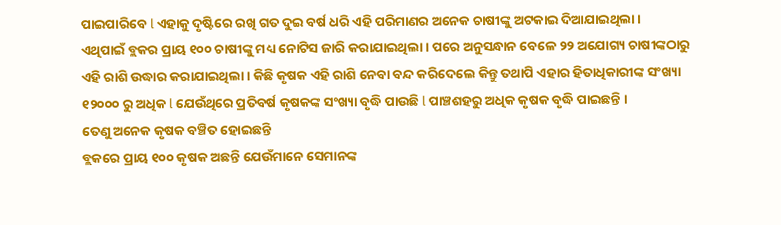ପାଇପାରିବେ l ଏହାକୁ ଦୃଷ୍ଟିରେ ରଖି ଗତ ଦୁଇ ବର୍ଷ ଧରି ଏହି ପରିମାଣର ଅନେକ ଚାଷୀଙ୍କୁ ଅଟକାଇ ଦିଆଯାଇଥିଲା ।
ଏଥିପାଇଁ ବ୍ଲକର ପ୍ରାୟ ୧୦୦ ଚାଷୀଙ୍କୁ ମଧ୍ୟ ନୋଟିସ ଜାରି କରାଯାଇଥିଲା । ପରେ ଅନୁସନ୍ଧାନ ବେଳେ ୨୨ ଅଯୋଗ୍ୟ ଚାଷୀଙ୍କଠାରୁ ଏହି ରାଶି ଉଦ୍ଧାର କରାଯାଇଥିଲା । କିଛି କୃଷକ ଏହି ରାଶି ନେବା ବନ୍ଦ କରିଦେଲେ କିନ୍ତୁ ତଥାପି ଏହାର ହିତାଧିକାରୀଙ୍କ ସଂଖ୍ୟା ୧୨୦୦୦ ରୁ ଅଧିକ l ଯେଉଁଥିରେ ପ୍ରତିବର୍ଷ କୃଷକଙ୍କ ସଂଖ୍ୟା ବୃଦ୍ଧି ପାଉଛି l ପାଞ୍ଚଶହରୁ ଅଧିକ କୃଷକ ବୃଦ୍ଧି ପାଇଛନ୍ତି ।
ତେଣୁ ଅନେକ କୃଷକ ବଞ୍ଚିତ ହୋଇଛନ୍ତି
ବ୍ଲକରେ ପ୍ରାୟ ୧୦୦ କୃଷକ ଅଛନ୍ତି ଯେଉଁମାନେ ସେମାନଙ୍କ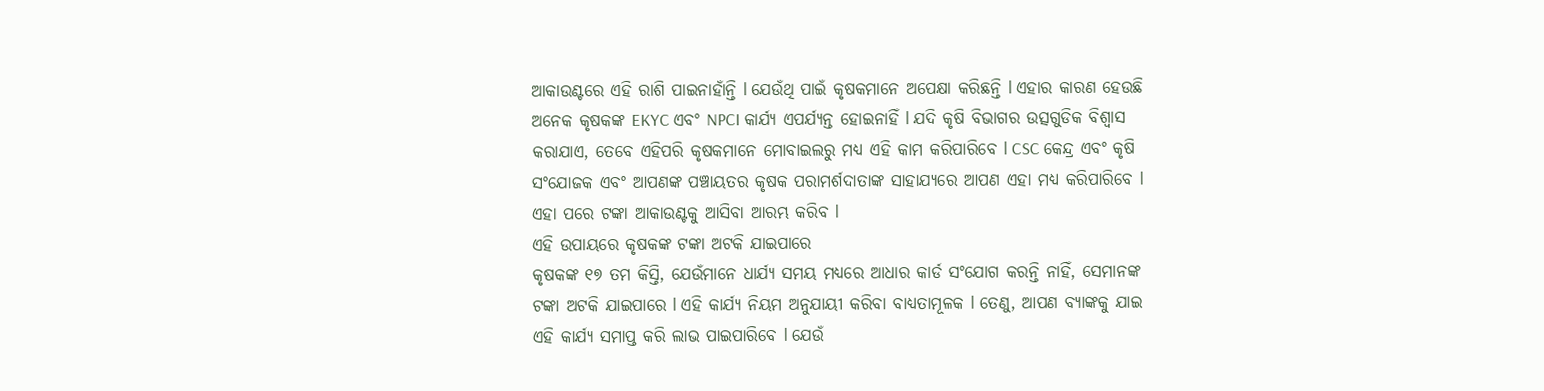ଆକାଉଣ୍ଟରେ ଏହି ରାଶି ପାଇନାହାଁନ୍ତି l ଯେଉଁଥି ପାଇଁ କୃଷକମାନେ ଅପେକ୍ଷା କରିଛନ୍ତି l ଏହାର କାରଣ ହେଉଛି ଅନେକ କୃଷକଙ୍କ EKYC ଏବଂ NPCI କାର୍ଯ୍ୟ ଏପର୍ଯ୍ୟନ୍ତ ହୋଇନାହିଁ l ଯଦି କୃଷି ବିଭାଗର ଉତ୍ସଗୁଡିକ ବିଶ୍ୱାସ କରାଯାଏ, ତେବେ ଏହିପରି କୃଷକମାନେ ମୋବାଇଲରୁ ମଧ୍ୟ ଏହି କାମ କରିପାରିବେ l CSC କେନ୍ଦ୍ର ଏବଂ କୃଷି ସଂଯୋଜକ ଏବଂ ଆପଣଙ୍କ ପଞ୍ଚାୟତର କୃଷକ ପରାମର୍ଶଦାତାଙ୍କ ସାହାଯ୍ୟରେ ଆପଣ ଏହା ମଧ୍ୟ କରିପାରିବେ l ଏହା ପରେ ଟଙ୍କା ଆକାଉଣ୍ଟକୁ ଆସିବା ଆରମ୍ଭ କରିବ l
ଏହି ଉପାୟରେ କୃଷକଙ୍କ ଟଙ୍କା ଅଟକି ଯାଇପାରେ
କୃଷକଙ୍କ ୧୭ ତମ କିସ୍ତି, ଯେଉଁମାନେ ଧାର୍ଯ୍ୟ ସମୟ ମଧ୍ୟରେ ଆଧାର କାର୍ଡ ସଂଯୋଗ କରନ୍ତି ନାହିଁ, ସେମାନଙ୍କ ଟଙ୍କା ଅଟକି ଯାଇପାରେ l ଏହି କାର୍ଯ୍ୟ ନିୟମ ଅନୁଯାୟୀ କରିବା ବାଧ୍ୟତାମୂଳକ l ତେଣୁ, ଆପଣ ବ୍ୟାଙ୍କକୁ ଯାଇ ଏହି କାର୍ଯ୍ୟ ସମାପ୍ତ କରି ଲାଭ ପାଇପାରିବେ l ଯେଉଁ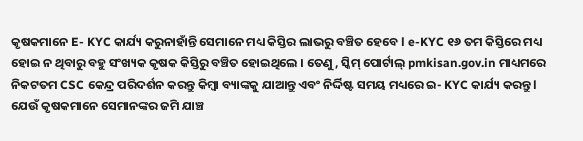କୃଷକମାନେ E- KYC କାର୍ଯ୍ୟ କରୁନାହାଁନ୍ତି ସେମାନେ ମଧ୍ୟ କିସ୍ତିର ଲାଭରୁ ବଞ୍ଚିତ ହେବେ l e-KYC ୧୬ ତମ କିସ୍ତିରେ ମଧ୍ୟ ହୋଇ ନ ଥିବାରୁ ବହୁ ସଂଖ୍ୟକ କୃଷକ କିସ୍ତିରୁ ବଞ୍ଚିତ ହୋଇଥିଲେ । ତେଣୁ, ସ୍କିମ୍ ପୋର୍ଟାଲ୍ pmkisan.gov.in ମାଧ୍ୟମରେ ନିକଟତମ CSC କେନ୍ଦ୍ର ପରିଦର୍ଶନ କରନ୍ତୁ କିମ୍ବା ବ୍ୟାଙ୍କକୁ ଯାଆନ୍ତୁ ଏବଂ ନିର୍ଦ୍ଦିଷ୍ଟ ସମୟ ମଧ୍ୟରେ ଇ- KYC କାର୍ଯ୍ୟ କରନ୍ତୁ l
ଯେଉଁ କୃଷକମାନେ ସେମାନଙ୍କର ଜମି ଯାଞ୍ଚ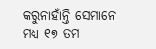କରୁନାହାଁନ୍ତି ସେମାନେ ମଧ୍ୟ ୧୭ ତମ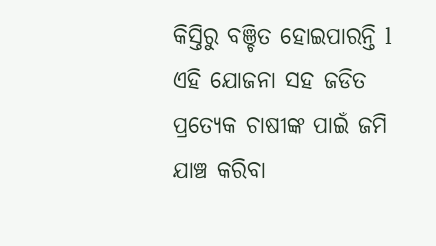କିସ୍ତିରୁ ବଞ୍ଚିତ ହୋଇପାରନ୍ତି l ଏହି ଯୋଜନା ସହ ଜଡିତ ପ୍ରତ୍ୟେକ ଚାଷୀଙ୍କ ପାଇଁ ଜମି ଯାଞ୍ଚ କରିବା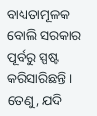ବାଧ୍ୟତାମୂଳକ ବୋଲି ସରକାର ପୂର୍ବରୁ ସ୍ପଷ୍ଟ କରିସାରିଛନ୍ତି । ତେଣୁ, ଯଦି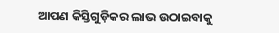ଆପଣ କିସ୍ତିଗୁଡ଼ିକର ଲାଭ ଉଠାଇବାକୁ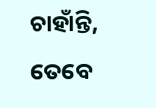ଚାହାଁନ୍ତି, ତେବେ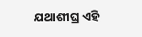ଯଥାଶୀଘ୍ର ଏହି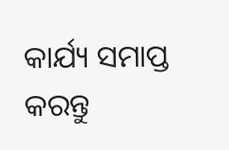କାର୍ଯ୍ୟ ସମାପ୍ତ କରନ୍ତୁ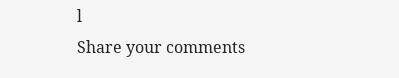l
Share your comments